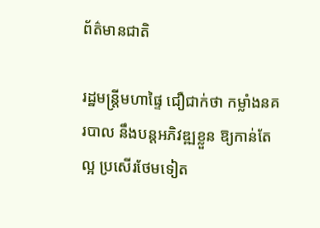ព័ត៌មានជាតិ

រដ្ឋមន្ដ្រីមហាផ្ទៃ ជឿជាក់ថា កម្លាំងនគរបាល នឹងបន្ដអភិវឌ្ឍខ្លួន ឱ្យកាន់តែល្អ ប្រសើរថែមទៀត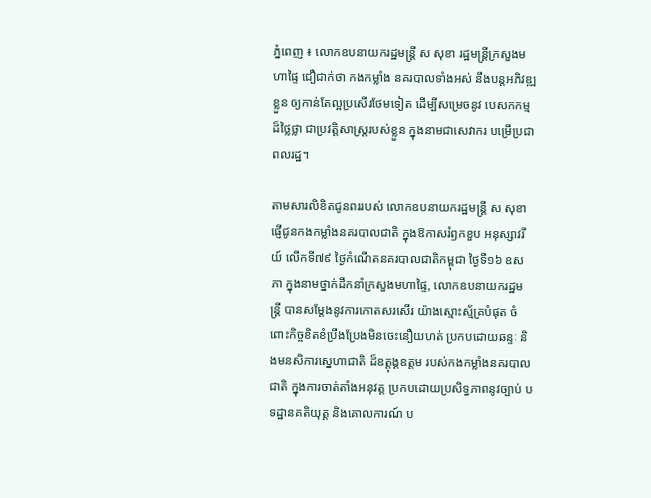ភ្នំពេញ ៖ លោកឧបនាយករដ្ឋមន្ដ្រី ស សុខា រដ្ឋមន្ដ្រីក្រសួងមហាផ្ទៃ ជឿជាក់ថា កងកម្លាំង នគរបាលទាំងអស់ នឹងបន្តអភិវឌ្ឍខ្លួន ឲ្យកាន់តែល្អប្រសើរថែមទៀត ដើម្បីសម្រេចនូវ បេសកកម្មដ៏ថ្លៃថ្លា ជាប្រវត្តិសាស្ត្ររបស់ខ្លួន ក្នុងនាមជាសេវាករ បម្រើប្រជាពលរដ្ឋ។

តាមសារលិខិតជូនពររបស់ លោកឧបនាយករដ្ឋមន្ដ្រី ស សុខា ផ្ញើជូនកងកម្លាំងនគរបាលជាតិ ក្នុងឱកាសរំឭកខួប អនុស្សាវរីយ៍ លើកទី៧៩ ថ្ងៃកំណើតនគរបាលជាតិកម្ពុជា ថ្ងៃទី១៦ ឧសភា ក្នុងនាមថ្នាក់ដឹកនាំក្រសួងមហាផ្ទៃ, លោកឧបនាយករដ្ឋមន្ដ្រី បានសម្តែងនូវការកោតសរសើរ យ៉ាងស្មោះស្ម័គ្របំផុត ចំពោះកិច្ចខិតខំប្រឹងប្រែងមិនចេះនឿយហត់ ប្រកបដោយឆន្ទៈ និងមនសិការស្នេហាជាតិ ដ៏ឧត្តុង្គឧត្តម របស់កងកម្លាំងនគរបាលជាតិ ក្នុងការចាត់តាំងអនុវត្ត ប្រកបដោយប្រសិទ្ធភាពនូវច្បាប់ បទដ្ឋានគតិយុត្ត និងគោលការណ៍ ប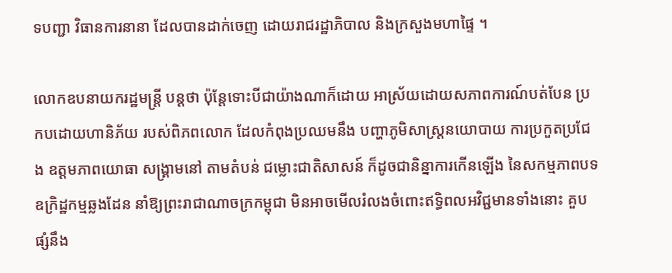ទបញ្ជា វិធានការនានា ដែលបានដាក់ចេញ ដោយរាជរដ្ឋាភិបាល និងក្រសួងមហាផ្ទៃ ។

លោកឧបនាយករដ្ឋមន្ដ្រី បន្ដថា ប៉ុន្តែទោះបីជាយ៉ាងណាក៏ដោយ អាស្រ័យដោយសភាពការណ៍បត់បែន ប្រកបដោយហានិភ័យ របស់ពិភពលោក ដែលកំពុងប្រឈមនឹង បញ្ហាភូមិសាស្ត្រនយោបាយ ការប្រកួតប្រជែង ឧត្តមភាពយោធា សង្គ្រាមនៅ តាមតំបន់ ជម្លោះជាតិសាសន៍ ក៏ដូចជានិន្នាការកើនឡើង នៃសកម្មភាពបទឧក្រិដ្ឋកម្មឆ្លងដែន នាំឱ្យព្រះរាជាណាចក្រកម្ពុជា មិនអាចមើលរំលងចំពោះឥទ្ធិពលអវិជ្ជមានទាំងនោះ គួបផ្សំនឹង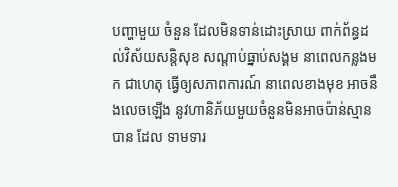បញ្ហាមួយ ចំនួន ដែលមិនទាន់ដោះស្រាយ ពាក់ព័ន្ធដល់វិស័យសន្តិសុខ សណ្តាប់ធ្នាប់សង្គម នាពេលកន្លងមក ជាហេតុ ធ្វើឲ្យសភាពការណ៍ នាពេលខាងមុខ អាចនឹងលេចឡើង នូវហានិភ័យមួយចំនួនមិនអាចប៉ាន់ស្មានបាន ដែល ទាមទារ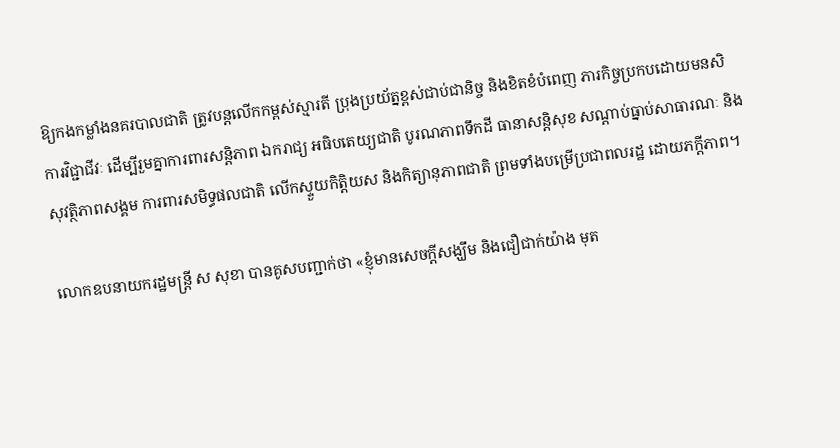ឱ្យកងកម្លាំងនគរបាលជាតិ ត្រូវបន្តលើកកម្ពស់ស្មារតី ប្រុងប្រយ័ត្នខ្ពស់ជាប់ជានិច្ច និងខិតខំបំពេញ ភារកិច្ចប្រកបដោយមនសិការវិជ្ជាជីវៈ ដើម្បីរួមគ្នាការពារសន្តិភាព ឯករាជ្យ អធិបតេយ្យជាតិ បូរណភាពទឹកដី ធានាសន្តិសុខ សណ្តាប់ធ្នាប់សាធារណៈ និង សុវត្ថិភាពសង្គម ការពារសមិទ្ធផលជាតិ លើកស្ទួយកិត្តិយស និងកិត្យានុភាពជាតិ ព្រមទាំងបម្រើប្រជាពលរដ្ឋ ដោយភក្ដីភាព។

លោកឧបនាយករដ្ឋមន្ដ្រី ស សុខា បានគូសបញ្ជាក់ថា «ខ្ញុំមានសេចក្តីសង្ឃឹម និងជឿជាក់យ៉ាង មុត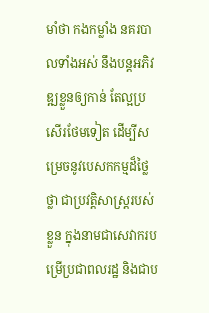មាំថា កងកម្លាំង នគរបាលទាំងអស់ នឹងបន្តអភិវឌ្ឍខ្លួនឲ្យកាន់ តែល្អប្រសើរថែមទៀត ដើម្បីសម្រេចនូវបេសកកម្មដ៏ថ្លៃថ្លា ជាប្រវត្តិសាស្ត្ររបស់ខ្លួន ក្នុងនាមជាសេវាករបម្រើប្រជាពលរដ្ឋ និងជាប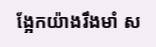ង្អែកយ៉ាងរឹងមាំ ស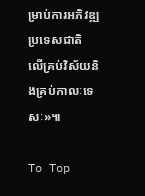ម្រាប់ការអភិវឌ្ឍប្រទេសជាតិ លើគ្រប់វិស័យនិងគ្រប់កាលៈទេសៈ»៕

To Top